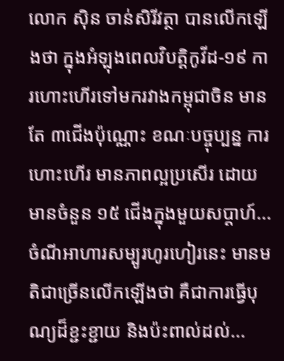លោក ស៊ិន ចាន់សិរីវត្ថា បានលើកឡើងថា ក្នុងអំឡុងពេលវិបត្តិកូវីដ-១៩ ការហោះហើរទៅមករវាងកម្ពុជាចិន មានតែ ៣ជើងប៉ុណ្ណោះ ខណៈបច្ចុប្បន្ន ការហោះហើរ មានភាពល្អប្រសើរ ដោយមានចំនួន ១៥ ជើងក្នុងមួយសប្តាហ៍...
ចំណីអាហារសម្បូរហូរហៀរនេះ មានមតិជាច្រើនលើកឡើងថា គឺជាការធ្វើបុណ្យដ៏ខ្ជះខ្ជាយ និងប៉ះពាល់ដល់...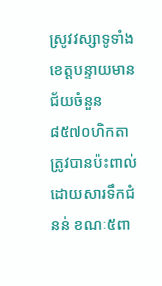ស្រូវវស្សាទូទាំងខេត្តបន្ទាយមានជ័យចំនួន ៨៥៧០ហិកតា ត្រូវបានប៉ះពាល់ដោយសារទឹកជំនន់ ខណៈ៥ពា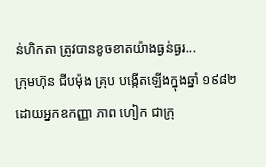ន់ហិកតា ត្រូវបានខូចខាតយ៉ាងធ្ងន់ធ្ងរ...
ក្រុមហ៊ុន ជីបម៉ុង គ្រុប បង្កើតឡើងក្នុងឆ្នាំ ១៩៨២ ដោយអ្នកឧកញ្ញា ភាព ហៀក ជាក្រុ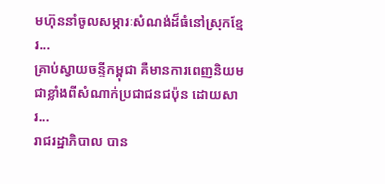មហ៊ុននាំចូលសម្ភារៈសំណង់ដ៏ធំនៅស្រុកខ្មែរ...
គ្រាប់ស្វាយចន្ទីកម្ពុជា គឺមានការពេញនិយមជាខ្លាំងពីសំណាក់ប្រជាជនជប៉ុន ដោយសារ...
រាជរដ្ឋាភិបាល បាន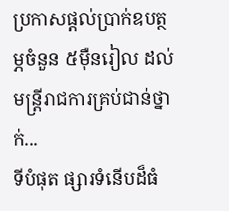ប្រកាសផ្តល់ប្រាក់ឧបត្ថម្ភចំនួន ៥ម៉ឺនរៀល ដល់មន្ត្រីរាជការគ្រប់ជាន់ថ្នាក់...
ទីបំផុត ផ្សារទំនើបដ៏ធំ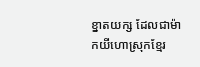ខ្នាតយក្ស ដែលជាម៉ាកយីហោស្រុកខ្មែរ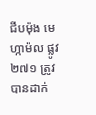ជីបម៉ុង មេហ្កាម៉ល ផ្លូវ ២៧១ ត្រូវបានដាក់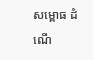សម្ពោធ ដំណើ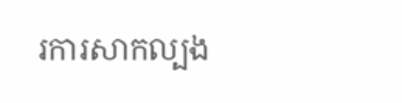រការសាកល្បង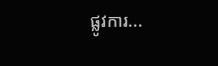ផ្លូវការ...